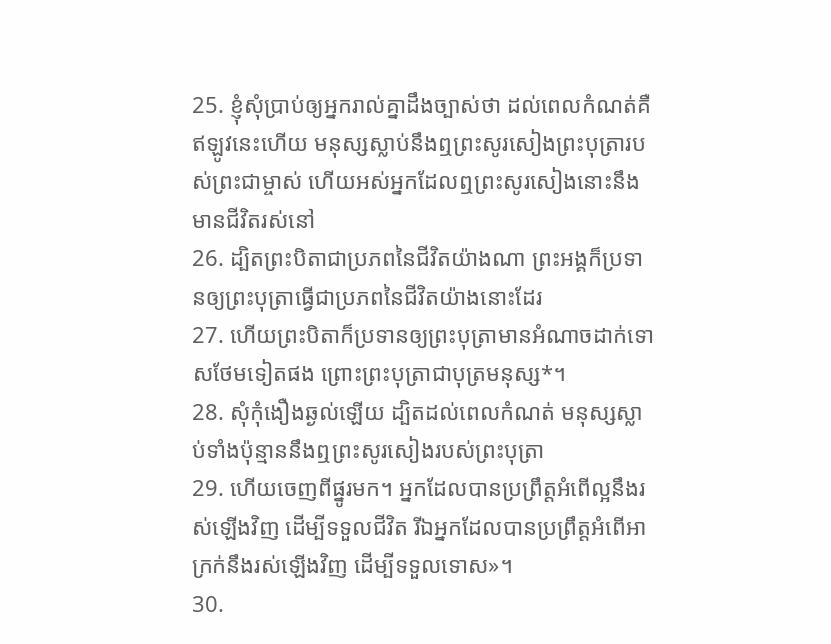25. ខ្ញុំសុំប្រាប់ឲ្យអ្នករាល់គ្នាដឹងច្បាស់ថា ដល់ពេលកំណត់គឺឥឡូវនេះហើយ មនុស្សស្លាប់នឹងឮព្រះសូរសៀងព្រះបុត្រារបស់ព្រះជាម្ចាស់ ហើយអស់អ្នកដែលឮព្រះសូរសៀងនោះនឹងមានជីវិតរស់នៅ
26. ដ្បិតព្រះបិតាជាប្រភពនៃជីវិតយ៉ាងណា ព្រះអង្គក៏ប្រទានឲ្យព្រះបុត្រាធ្វើជាប្រភពនៃជីវិតយ៉ាងនោះដែរ
27. ហើយព្រះបិតាក៏ប្រទានឲ្យព្រះបុត្រាមានអំណាចដាក់ទោសថែមទៀតផង ព្រោះព្រះបុត្រាជាបុត្រមនុស្ស*។
28. សុំកុំងឿងឆ្ងល់ឡើយ ដ្បិតដល់ពេលកំណត់ មនុស្សស្លាប់ទាំងប៉ុន្មាននឹងឮព្រះសូរសៀងរបស់ព្រះបុត្រា
29. ហើយចេញពីផ្នូរមក។ អ្នកដែលបានប្រព្រឹត្តអំពើល្អនឹងរស់ឡើងវិញ ដើម្បីទទួលជីវិត រីឯអ្នកដែលបានប្រព្រឹត្តអំពើអាក្រក់នឹងរស់ឡើងវិញ ដើម្បីទទួលទោស»។
30.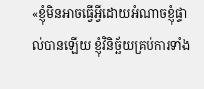«ខ្ញុំមិនអាចធ្វើអ្វីដោយអំណាចខ្ញុំផ្ទាល់បានឡើយ ខ្ញុំវិនិច្ឆ័យគ្រប់ការទាំង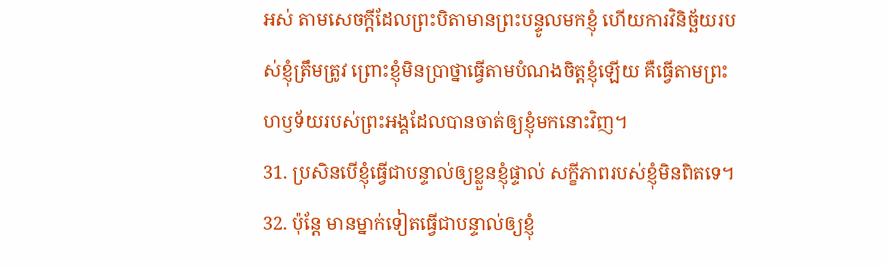អស់ តាមសេចក្ដីដែលព្រះបិតាមានព្រះបន្ទូលមកខ្ញុំ ហើយការវិនិច្ឆ័យរបស់ខ្ញុំត្រឹមត្រូវ ព្រោះខ្ញុំមិនប្រាថ្នាធ្វើតាមបំណងចិត្តខ្ញុំឡើយ គឺធ្វើតាមព្រះហឫទ័យរបស់ព្រះអង្គដែលបានចាត់ឲ្យខ្ញុំមកនោះវិញ។
31. ប្រសិនបើខ្ញុំធ្វើជាបន្ទាល់ឲ្យខ្លួនខ្ញុំផ្ទាល់ សក្ខីភាពរបស់ខ្ញុំមិនពិតទេ។
32. ប៉ុន្តែ មានម្នាក់ទៀតធ្វើជាបន្ទាល់ឲ្យខ្ញុំ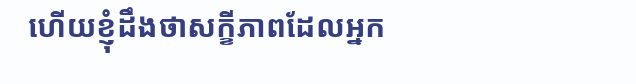ហើយខ្ញុំដឹងថាសក្ខីភាពដែលអ្នក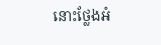នោះថ្លែងអំ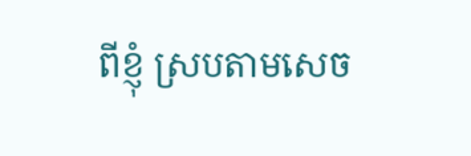ពីខ្ញុំ ស្របតាមសេច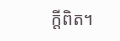ក្ដីពិត។